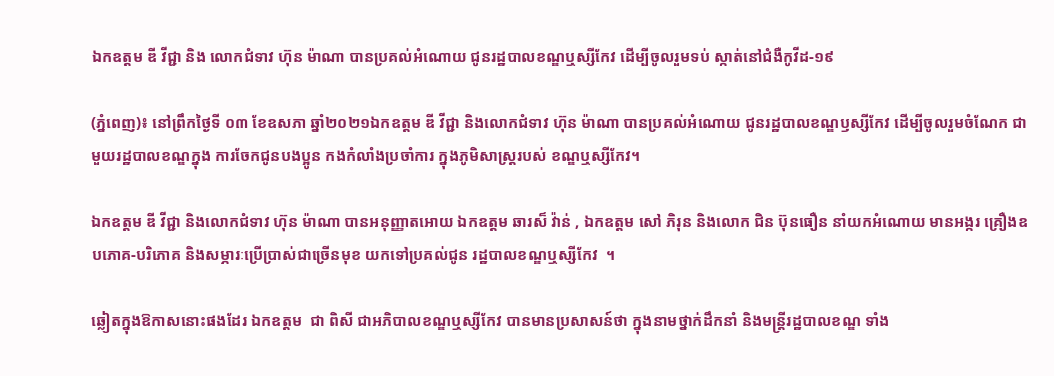ឯកឧត្តម ឌី វីជ្ជា និង លោកជំទាវ ហ៊ុន ម៉ាណា បានប្រគល់អំណោយ ជូនរដ្ឋបាលខណ្ឌឬស្សីកែវ ដើម្បីចូលរួមទប់ ស្កាត់នៅជំងឺកូវីដ-១៩

(ភ្នំពេញ)៖ នៅព្រឹកថ្ងៃទី ០៣ ខែឧសភា ឆ្នាំ២០២១ឯកឧត្តម ឌី វីជ្ជា និងលោកជំទាវ ហ៊ុន ម៉ាណា បានប្រគល់អំណោយ ជូនរដ្ឋបាលខណ្ឌឫស្សីកែវ ដើម្បីចូលរួមចំណែក ជាមួយរដ្ឋបាលខណ្ឌក្នុង ការចែកជូនបងប្អូន កងកំលាំងប្រចាំការ ក្នុងភូមិសាស្ត្ររបស់ ខណ្ឌឬស្សីកែវ។

ឯកឧត្តម ឌី វីជ្ជា និងលោកជំទាវ ហ៊ុន ម៉ាណា បានអនុញ្ញាតអោយ ឯកឧត្តម ឆារស៏ វ៉ាន់ , ឯកឧត្តម សៅ ភិរុន និងលោក ជិន ប៊ុនធឿន នាំយកអំណោយ មានអង្ករ គ្រឿងឧបភោគ-បរិភោគ និងសម្ភារៈប្រើប្រាស់ជាច្រើនមុខ យកទៅប្រគល់ជូន រដ្ឋបាលខណ្ឌឬស្សីកែវ  ។

ឆ្លៀតក្នុងឱកាសនោះផងដែរ ឯកឧត្តម  ជា ពិសី ជាអភិបាលខណ្ឌឬស្សីកែវ បានមានប្រសាសន៍ថា ក្នុងនាមថ្នាក់ដឹកនាំ និងមន្ត្រីរដ្ឋបាលខណ្ឌ ទាំង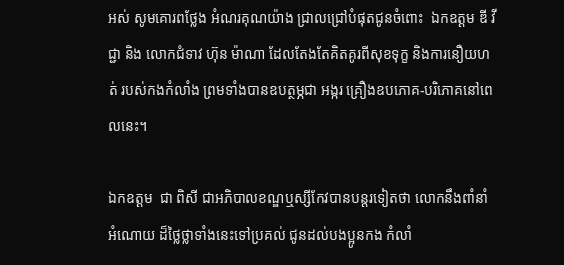អស់ សូមគោរពថ្លែង អំណរគុណយ៉ាង ជ្រាលជ្រៅបំផុតជូនចំពោះ  ឯកឧត្តម ឌី វីជ្ជា និង លោកជំទាវ ហ៊ុន ម៉ាណា ដែលតែងតែគិតគូរពីសុខទុក្ខ និងការនឿយហត់ របស់កងកំលាំង ព្រមទាំងបានឧបត្ថម្ភជា អង្ករ គ្រឿងឧបភោគ-បរិភោគនៅពេលនេះ។

ឯកឧត្តម  ជា ពិសី ជាអភិបាលខណ្ឌឬស្សីកែវបានបន្តរទៀតថា លោកនឹងពាំនាំអំណោយ ដ៏ថ្លៃថ្លាទាំងនេះទៅប្រគល់ ជូនដល់បងប្អូនកង កំលាំ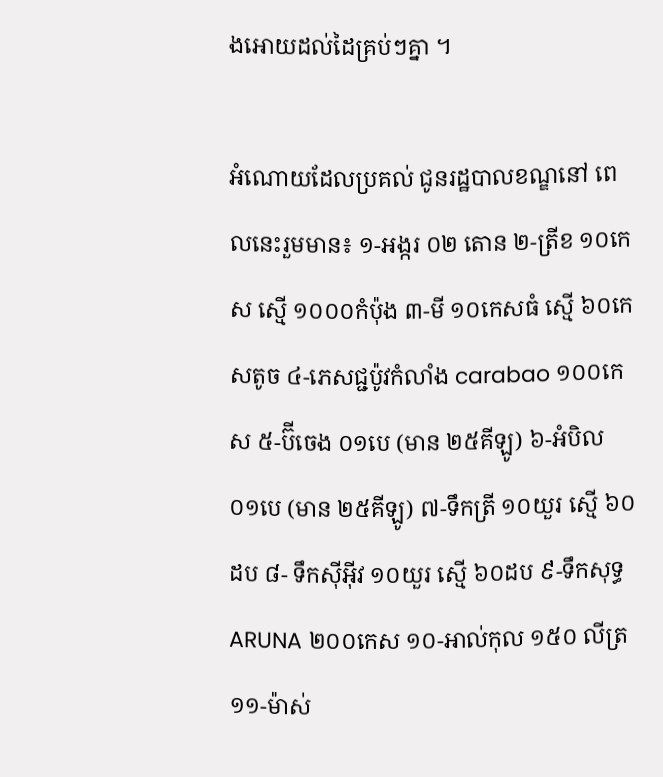ងអោយដល់ដៃគ្រប់ៗគ្នា ។

អំណោយដែលប្រគល់ ជូនរដ្ឋបាលខណ្ឌនៅ ពេលនេះរួមមាន៖ ១-អង្ករ ០២ តោន ២-ត្រីខ ១០កេស ស្មើ ១០០០កំប៉ុង ៣-មី ១០កេសធំ ស្មើ ៦០កេសតូច ៤-ភេសជ្ជប៉ូវកំលាំង carabao ១០០កេស ៥-ប៊ីចេង ០១បេ (មាន ២៥គីឡូ) ៦-អំបិល ០១បេ (មាន ២៥គីឡូ) ៧-ទឹកត្រី ១០យួរ ស្មើ ៦០ដប ៨- ទឹកស៊ីអុីវ ១០យួរ ស្មើ ៦០ដប ៩-ទឹកសុទ្ធ ARUNA ២០០កេស ១០-អាល់កុល ១៥០ លីត្រ ១១-ម៉ាស់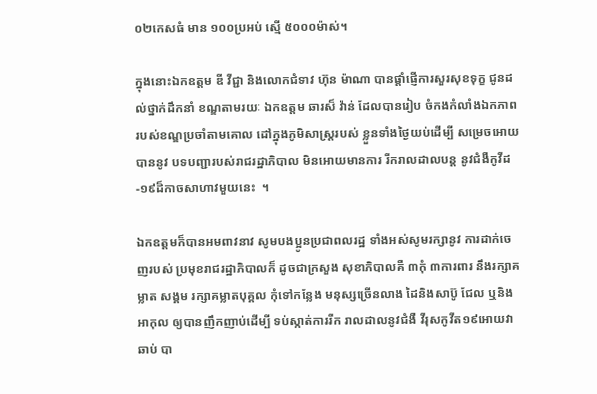០២កេសធំ មាន ១០០ប្រអប់ ស្មើ ៥០០០ម៉ាស់។

ក្នុងនោះឯកឧត្តម ឌី វីជ្ជា និងលោកជំទាវ ហ៊ុន ម៉ាណា បានផ្ដាំផ្ញើការសួរសុខទុក្ខ ជូនដល់ថ្នាក់ដឹកនាំ ខណ្ឌតាមរយៈ ឯកឧត្តម ឆារស៏ វ៉ាន់ ដែលបានរៀប ចំកងកំលាំងឯកភាព របស់ខណ្ឌប្រចាំតាមគោល ដៅក្នុងភូមិសាស្ត្ររបស់ ខ្លួនទាំងថ្ងៃយប់ដើម្បី សម្រេចអោយបាននូវ បទបញ្ជារបស់រាជរដ្ឋាភិបាល មិនអោយមានការ រីករាលដាលបន្ត នូវជំងឺកូវីដ-១៩ដ៏កាចសាហាវមួយនេះ  ។

ឯកឧត្តមក៏បានអមពាវនាវ សូមបងប្អូនប្រជាពលរដ្ឋ ទាំងអស់សូមរក្សានូវ ការដាក់ចេញរបស់ ប្រមុខរាជរដ្ឋាភិបាលក៏ ដូចជាក្រសួង សុខាភិបាលគឺ ៣កុំ ៣ការពារ នឹងរក្សាគម្លាត សង្គម រក្សាគម្លាតបុគ្គល កុំទៅកន្លែង មនុស្សច្រើនលាង ដៃនិងសាប៊ូ ជែល ឬនិងអាកុល ឲ្យបានញឹកញាប់ដើម្បី ទប់ស្កាត់ការរីក រាលដាលនូវជំងឺ វីរុសកូវីត១៩អោយវាឆាប់ បា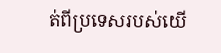ត់ពីប្រទេសរបស់យើ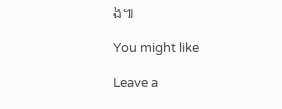ង៕

You might like

Leave a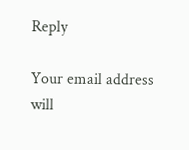Reply

Your email address will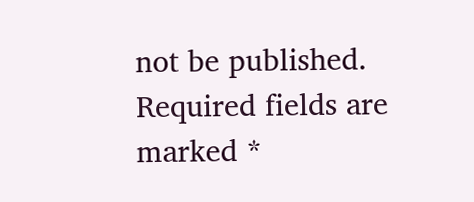not be published. Required fields are marked *